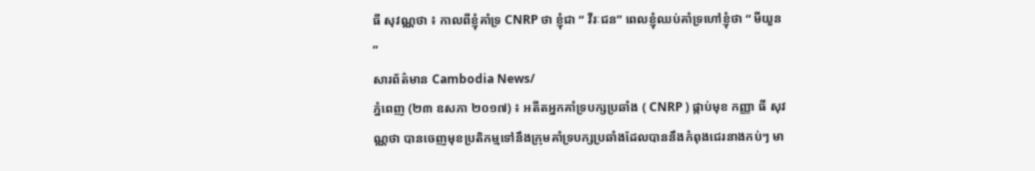ធី សុវណ្ណថា ៖ កាលពីខ្ញុំគាំទ្រ CNRP ថា ខ្ញុំជា “ វីរៈជន” ពេលខ្ញុំឈប់គាំទ្រហៅខ្ញុំថា “ មីយួន ”
សារព័ត៌មាន Cambodia News/
ភ្នំពេញ (២៣ ឧសភា ២០១៧) ៖ អតីតអ្នកគាំទ្របក្សប្រឆាំង ( CNRP ) ផ្កាប់មុខ កញ្ញា ធី សុវណ្ណថា បានចេញមុខប្រតិកម្មទៅនឹងក្រុមគាំទ្របក្សប្រឆាំងដែលបាននឹងកំពុងជេរនាងកប់ៗ មា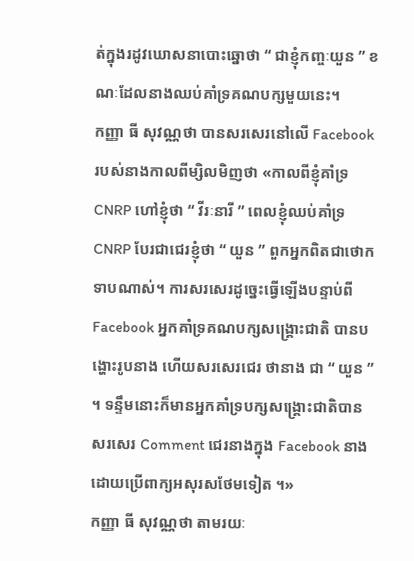ត់ក្នុងរដូវឃោសនាបោះឆ្នោថា “ ជាខ្ញុំកញ្ចៈយួន ” ខណៈដែលនាងឈប់គាំទ្រគណបក្សមួយនេះ។
កញ្ញា ធី សុវណ្ណថា បានសរសេរនៅលើ Facebook របស់នាងកាលពីម្សិលមិញថា «កាលពីខ្ញុំគាំទ្រ CNRP ហៅខ្ញុំថា “ វីរៈនារី ” ពេលខ្ញុំឈប់គាំទ្រ CNRP បែរជាជេរខ្ញុំថា “ យួន ” ពួកអ្នកពិតជាថោកទាបណាស់។ ការសរសេរដូច្នេះធ្វើឡើងបន្ទាប់ពី Facebook អ្នកគាំទ្រគណបក្សសង្គ្រោះជាតិ បានបង្ហោះរូបនាង ហើយសរសេរជេរ ថានាង ជា “ យួន ” ។ ទន្ទឹមនោះក៏មានអ្នកគាំទ្របក្សសង្គ្រោះជាតិបានសរសេរ Comment ជេរនាងក្នុង Facebook នាងដោយប្រើពាក្យអសុរសថែមទៀត ។»
កញ្ញា ធី សុវណ្ណថា តាមរយៈ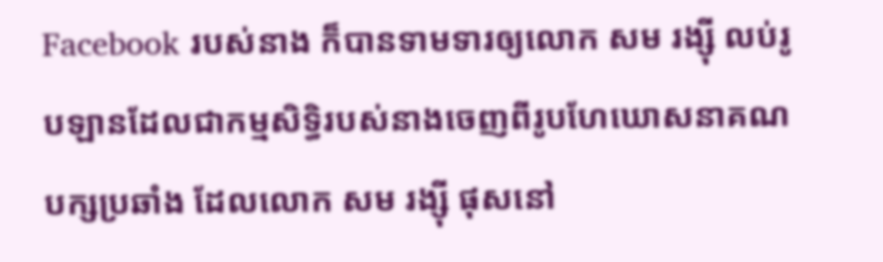Facebook របស់នាង ក៏បានទាមទារឲ្យលោក សម រង្ស៊ី លប់រូបឡានដែលជាកម្មសិទ្ធិរបស់នាងចេញពីរូបហែឃោសនាគណបក្សប្រឆាំង ដែលលោក សម រង្ស៊ី ផុសនៅ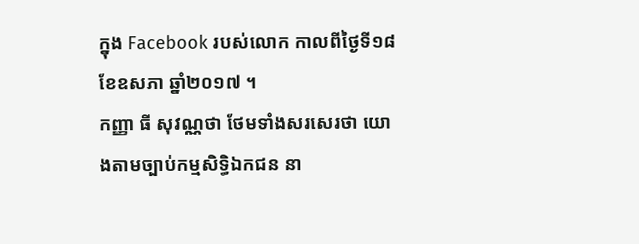ក្នុង Facebook របស់លោក កាលពីថ្ងៃទី១៨ ខែឧសភា ឆ្នាំ២០១៧ ។
កញ្ញា ធី សុវណ្ណថា ថែមទាំងសរសេរថា យោងតាមច្បាប់កម្មសិទ្ធិឯកជន នា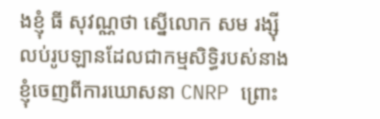ងខ្ញុំ ធី សុវណ្ណថា ស្នើលោក សម រង្ស៊ី លប់រូបឡានដែលជាកម្មសិទ្ធិរបស់នាងខ្ញុំចេញពីការឃោសនា CNRP ព្រោះ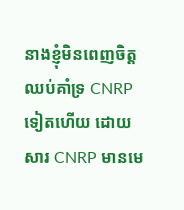នាងខ្ញុំមិនពេញចិត្ត ឈប់គាំទ្រ CNRP ទៀតហើយ ដោយសារ CNRP មានមេ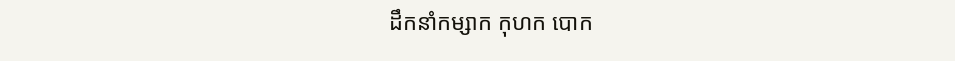ដឹកនាំកម្សាក កុហក បោក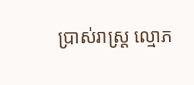ប្រាស់រាស្ត្រ ល្មោភ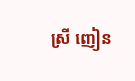ស្រី ញៀន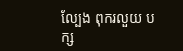ល្បែង ពុករលួយ បក្ស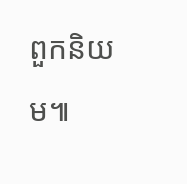ពួកនិយម៕